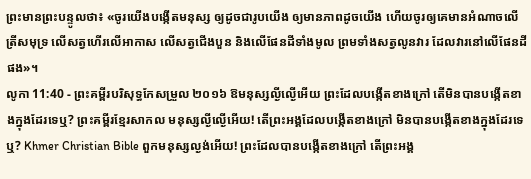ព្រះមានព្រះបន្ទូលថា៖ «ចូរយើងបង្កើតមនុស្ស ឲ្យដូចជារូបយើង ឲ្យមានភាពដូចយើង ហើយចូរឲ្យគេមានអំណាចលើត្រីសមុទ្រ លើសត្វហើរលើអាកាស លើសត្វជើងបួន និងលើផែនដីទាំងមូល ព្រមទាំងសត្វលូនវារ ដែលវារនៅលើផែនដីផង»។
លូកា 11:40 - ព្រះគម្ពីរបរិសុទ្ធកែសម្រួល ២០១៦ ឱមនុស្សល្ងីល្ងើអើយ ព្រះដែលបង្កើតខាងក្រៅ តើមិនបានបង្កើតខាងក្នុងដែរទេឬ? ព្រះគម្ពីរខ្មែរសាកល មនុស្សល្ងីល្ងើអើយ! តើព្រះអង្គដែលបង្កើតខាងក្រៅ មិនបានបង្កើតខាងក្នុងដែរទេឬ? Khmer Christian Bible ពួកមនុស្សល្ងង់អើយ! ព្រះដែលបានបង្កើតខាងក្រៅ តើព្រះអង្គ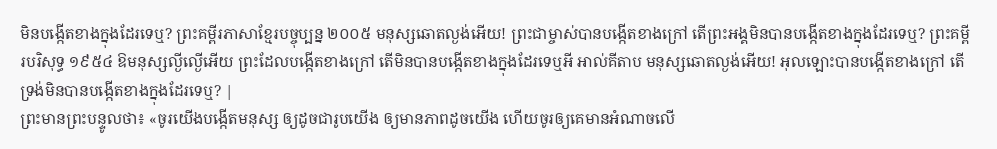មិនបង្កើតខាងក្នុងដែរទេឬ? ព្រះគម្ពីរភាសាខ្មែរបច្ចុប្បន្ន ២០០៥ មនុស្សឆោតល្ងង់អើយ! ព្រះជាម្ចាស់បានបង្កើតខាងក្រៅ តើព្រះអង្គមិនបានបង្កើតខាងក្នុងដែរទេឬ? ព្រះគម្ពីរបរិសុទ្ធ ១៩៥៤ ឱមនុស្សល្ងីល្ងើអើយ ព្រះដែលបង្កើតខាងក្រៅ តើមិនបានបង្កើតខាងក្នុងដែរទេឬអី អាល់គីតាប មនុស្សឆោតល្ងង់អើយ! អុលឡោះបានបង្កើតខាងក្រៅ តើទ្រង់មិនបានបង្កើតខាងក្នុងដែរទេឬ? |
ព្រះមានព្រះបន្ទូលថា៖ «ចូរយើងបង្កើតមនុស្ស ឲ្យដូចជារូបយើង ឲ្យមានភាពដូចយើង ហើយចូរឲ្យគេមានអំណាចលើ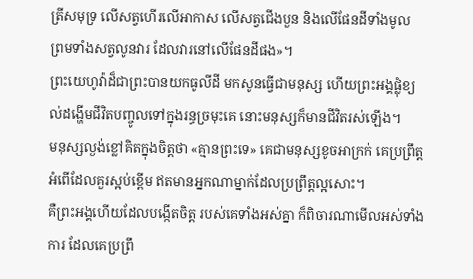ត្រីសមុទ្រ លើសត្វហើរលើអាកាស លើសត្វជើងបួន និងលើផែនដីទាំងមូល ព្រមទាំងសត្វលូនវារ ដែលវារនៅលើផែនដីផង»។
ព្រះយេហូវ៉ាដ៏ជាព្រះបានយកធូលីដី មកសូនធ្វើជាមនុស្ស ហើយព្រះអង្គផ្លុំខ្យល់ដង្ហើមជីវិតបញ្ចូលទៅក្នុងរន្ធច្រមុះគេ នោះមនុស្សក៏មានជីវិតរស់ឡើង។
មនុស្សល្ងង់ខ្លៅគិតក្នុងចិត្តថា «គ្មានព្រះទេ» គេជាមនុស្សខូចអាក្រក់ គេប្រព្រឹត្តអំពើដែលគួរស្អប់ខ្ពើម ឥតមានអ្នកណាម្នាក់ដែលប្រព្រឹត្តល្អសោះ។
គឺព្រះអង្គហើយដែលបង្កើតចិត្ត របស់គេទាំងអស់គ្នា ក៏ពិចារណាមើលអស់ទាំងការ ដែលគេប្រព្រឹ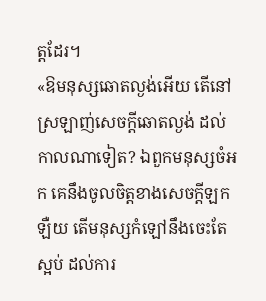ត្តដែរ។
«ឱមនុស្សឆោតល្ងង់អើយ តើនៅស្រឡាញ់សេចក្ដីឆោតល្ងង់ ដល់កាលណាទៀត? ឯពួកមនុស្សចំអក គេនឹងចូលចិត្តខាងសេចក្ដីឡកឡឺយ តើមនុស្សកំឡៅនឹងចេះតែស្អប់ ដល់ការ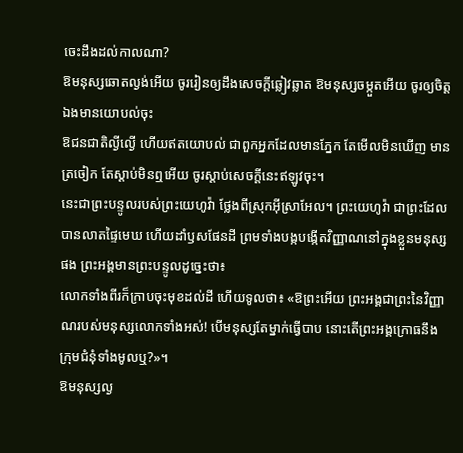ចេះដឹងដល់កាលណា?
ឱមនុស្សឆោតល្ងង់អើយ ចូររៀនឲ្យដឹងសេចក្ដីឆ្លៀវឆ្លាត ឱមនុស្សចម្កួតអើយ ចូរឲ្យចិត្តឯងមានយោបល់ចុះ
ឱជនជាតិល្ងីល្ងើ ហើយឥតយោបល់ ជាពួកអ្នកដែលមានភ្នែក តែមើលមិនឃើញ មានត្រចៀក តែស្តាប់មិនឮអើយ ចូរស្តាប់សេចក្ដីនេះឥឡូវចុះ។
នេះជាព្រះបន្ទូលរបស់ព្រះយេហូវ៉ា ថ្លែងពីស្រុកអ៊ីស្រាអែល។ ព្រះយេហូវ៉ា ជាព្រះដែលបានលាតផ្ទៃមេឃ ហើយដាំឫសផែនដី ព្រមទាំងបង្កបង្កើតវិញ្ញាណនៅក្នុងខ្លួនមនុស្សផង ព្រះអង្គមានព្រះបន្ទូលដូច្នេះថា៖
លោកទាំងពីរក៏ក្រាបចុះមុខដល់ដី ហើយទូលថា៖ «ឱព្រះអើយ ព្រះអង្គជាព្រះនៃវិញ្ញាណរបស់មនុស្សលោកទាំងអស់! បើមនុស្សតែម្នាក់ធ្វើបាប នោះតើព្រះអង្គក្រោធនឹងក្រុមជំនុំទាំងមូលឬ?»។
ឱមនុស្សល្ង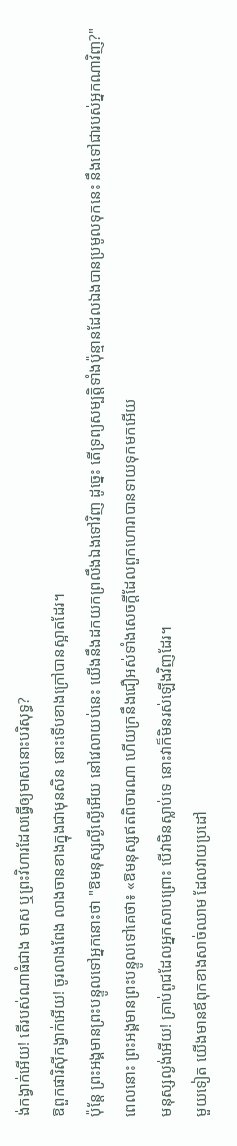ង់កង្វាក់អើយ! តើរបស់ណាធំជាង មាស ឬព្រះវិហារដែលធ្វើឲ្យមាសនោះបរិសុទ្ធ?
ឱពួកផារិស៊ីកង្វាក់អើយ! ចូរលាងពែង លាងចានខាងក្នុងជាមុនសិន នោះទើបខាងក្រៅបានស្អាតដែរ។
ប៉ុន្តែ ព្រះអង្គមានព្រះបន្ទូលទៅអ្នកនោះថា "ឱមនុស្សល្ងីល្ងើអើយ នៅវេលាយប់នេះ យើងនឹងដកយកព្រលឹងឯងទៅវិញ ដូច្នេះ តើទ្រព្យសម្បត្តិទាំងប៉ុន្មានដែលឯងបានប្រមូលទុកនេះ នឹងទៅជារបស់អ្នកណាវិញ?"
ពេលនោះ ព្រះអង្គមានព្រះបន្ទូលទៅគេថា៖ «ឱមនុស្សឥតពិចារណា ហើយក្រនឹងជឿអស់ទាំងសេចក្តីដែលពួកហោរាបានទាយទុកមកអើយ
មនុស្សល្ងង់អើយ! គ្រាប់ពូជដែលអ្នកសាបព្រោះ បើវាមិនស្លាប់ទេ នោះវាក៏មិនរស់ឡើងវិញដែរ។
មួយទៀត យើងមានឪពុកខាងសាច់ឈាម ដែលវាយប្រដៅ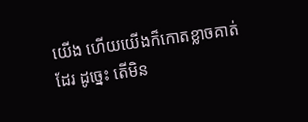យើង ហើយយើងក៏កោតខ្លាចគាត់ដែរ ដូច្នេះ តើមិន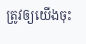ត្រូវឲ្យយើងចុះ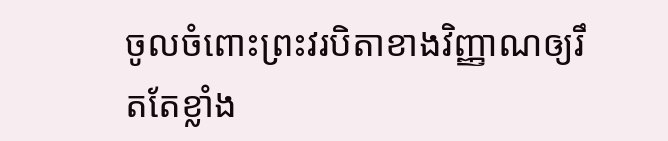ចូលចំពោះព្រះវរបិតាខាងវិញ្ញាណឲ្យរឹតតែខ្លាំង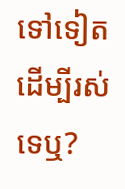ទៅទៀត ដើម្បីរស់ទេឬ?